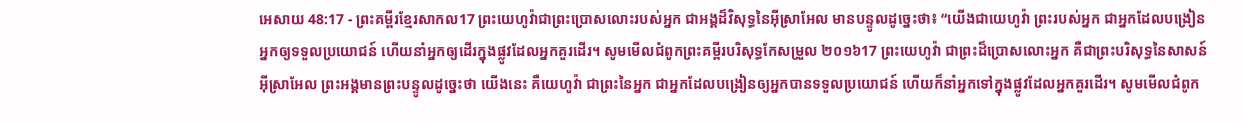អេសាយ 48:17 - ព្រះគម្ពីរខ្មែរសាកល17 ព្រះយេហូវ៉ាជាព្រះប្រោសលោះរបស់អ្នក ជាអង្គដ៏វិសុទ្ធនៃអ៊ីស្រាអែល មានបន្ទូលដូច្នេះថា៖ “យើងជាយេហូវ៉ា ព្រះរបស់អ្នក ជាអ្នកដែលបង្រៀនអ្នកឲ្យទទួលប្រយោជន៍ ហើយនាំអ្នកឲ្យដើរក្នុងផ្លូវដែលអ្នកគួរដើរ។ សូមមើលជំពូកព្រះគម្ពីរបរិសុទ្ធកែសម្រួល ២០១៦17 ព្រះយេហូវ៉ា ជាព្រះដ៏ប្រោសលោះអ្នក គឺជាព្រះបរិសុទ្ធនៃសាសន៍អ៊ីស្រាអែល ព្រះអង្គមានព្រះបន្ទូលដូច្នេះថា យើងនេះ គឺយេហូវ៉ា ជាព្រះនៃអ្នក ជាអ្នកដែលបង្រៀនឲ្យអ្នកបានទទួលប្រយោជន៍ ហើយក៏នាំអ្នកទៅក្នុងផ្លូវដែលអ្នកគួរដើរ។ សូមមើលជំពូក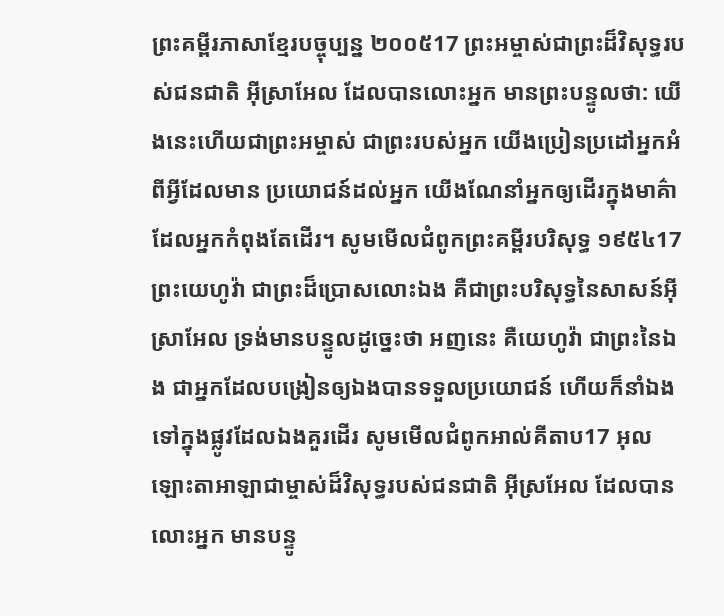ព្រះគម្ពីរភាសាខ្មែរបច្ចុប្បន្ន ២០០៥17 ព្រះអម្ចាស់ជាព្រះដ៏វិសុទ្ធរបស់ជនជាតិ អ៊ីស្រាអែល ដែលបានលោះអ្នក មានព្រះបន្ទូលថា: យើងនេះហើយជាព្រះអម្ចាស់ ជាព្រះរបស់អ្នក យើងប្រៀនប្រដៅអ្នកអំពីអ្វីដែលមាន ប្រយោជន៍ដល់អ្នក យើងណែនាំអ្នកឲ្យដើរក្នុងមាគ៌ា ដែលអ្នកកំពុងតែដើរ។ សូមមើលជំពូកព្រះគម្ពីរបរិសុទ្ធ ១៩៥៤17 ព្រះយេហូវ៉ា ជាព្រះដ៏ប្រោសលោះឯង គឺជាព្រះបរិសុទ្ធនៃសាសន៍អ៊ីស្រាអែល ទ្រង់មានបន្ទូលដូច្នេះថា អញនេះ គឺយេហូវ៉ា ជាព្រះនៃឯង ជាអ្នកដែលបង្រៀនឲ្យឯងបានទទួលប្រយោជន៍ ហើយក៏នាំឯងទៅក្នុងផ្លូវដែលឯងគួរដើរ សូមមើលជំពូកអាល់គីតាប17 អុលឡោះតាអាឡាជាម្ចាស់ដ៏វិសុទ្ធរបស់ជនជាតិ អ៊ីស្រអែល ដែលបានលោះអ្នក មានបន្ទូ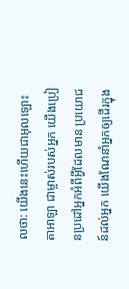លថា: យើងនេះហើយជាអុលឡោះតាអាឡា ជាម្ចាស់របស់អ្នក យើងប្រៀនប្រដៅអ្នកអំពីអ្វីដែលមាន ប្រយោជន៍ដល់អ្នក យើងណែនាំអ្នកឲ្យដើរក្នុង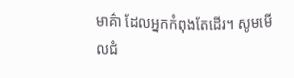មាគ៌ា ដែលអ្នកកំពុងតែដើរ។ សូមមើលជំ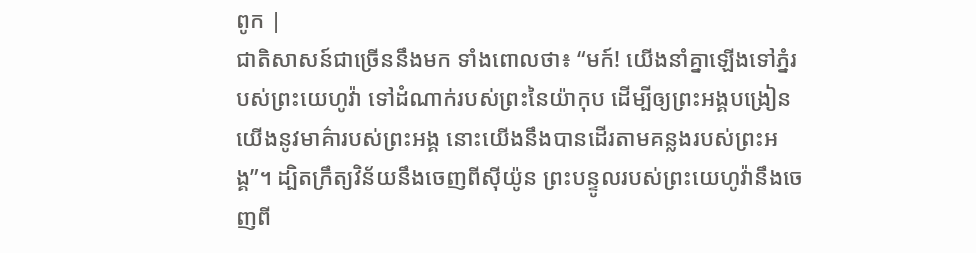ពូក |
ជាតិសាសន៍ជាច្រើននឹងមក ទាំងពោលថា៖ “មក៍! យើងនាំគ្នាឡើងទៅភ្នំរបស់ព្រះយេហូវ៉ា ទៅដំណាក់របស់ព្រះនៃយ៉ាកុប ដើម្បីឲ្យព្រះអង្គបង្រៀនយើងនូវមាគ៌ារបស់ព្រះអង្គ នោះយើងនឹងបានដើរតាមគន្លងរបស់ព្រះអង្គ”។ ដ្បិតក្រឹត្យវិន័យនឹងចេញពីស៊ីយ៉ូន ព្រះបន្ទូលរបស់ព្រះយេហូវ៉ានឹងចេញពី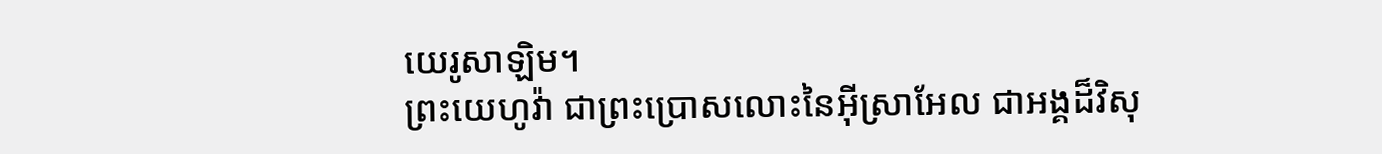យេរូសាឡិម។
ព្រះយេហូវ៉ា ជាព្រះប្រោសលោះនៃអ៊ីស្រាអែល ជាអង្គដ៏វិសុ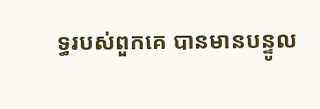ទ្ធរបស់ពួកគេ បានមានបន្ទូល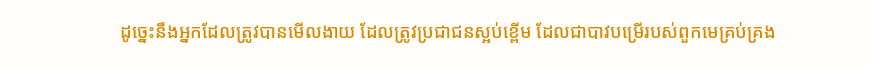ដូច្នេះនឹងអ្នកដែលត្រូវបានមើលងាយ ដែលត្រូវប្រជាជនស្អប់ខ្ពើម ដែលជាបាវបម្រើរបស់ពួកមេគ្រប់គ្រង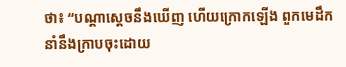ថា៖ “បណ្ដាស្ដេចនឹងឃើញ ហើយក្រោកឡើង ពួកមេដឹកនាំនឹងក្រាបចុះដោយ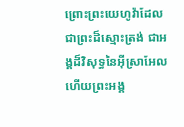ព្រោះព្រះយេហូវ៉ាដែលជាព្រះដ៏ស្មោះត្រង់ ជាអង្គដ៏វិសុទ្ធនៃអ៊ីស្រាអែល ហើយព្រះអង្គ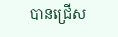បានជ្រើស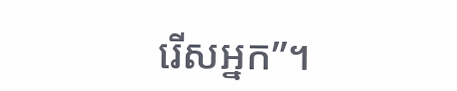រើសអ្នក”។